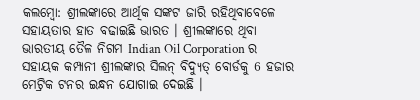କଲମ୍ବୋ: ଶ୍ରୀଲଙ୍କାରେ ଆର୍ଥିକ ସଙ୍କଟ ଜାରି ରହିଥିବାବେଳେ ସହାୟତାର ହାତ ବଢାଇଛି ଭାରତ । ଶ୍ରୀଲଙ୍କାରେ ଥିବା ଭାରତୀୟ ତୈଳ ନିଗମ Indian Oil Corporation ର ସହାୟକ କମ୍ପାନୀ ଶ୍ରୀଲଙ୍କାର ସିଲନ୍ ବିଦ୍ୟୁତ୍ ବୋର୍ଡକୁ 6 ହଜାର ମେଟ୍ରିକ ଟନର ଇନ୍ଧନ ଯୋଗାଇ ଦେଇଛି ।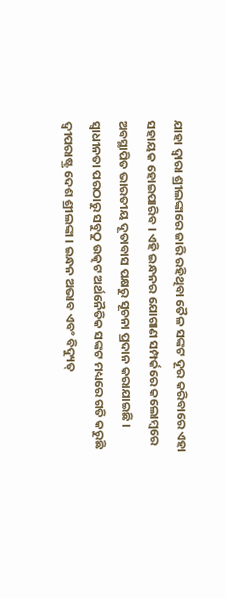ଯାହା ଦ୍ବାରା ଶ୍ରୀଲଙ୍କାରେ ଜାରି ରହିଥିବା ତୈଳ ସଙ୍କଟ ଦୂର କରିବାରେ ଏହା ସହାୟକ ହୋଇପାରିବ । ଏହି ଇନ୍ଧନର ଯୋଗାଣ ସମ୍ପର୍କରେ କଲୋମ୍ବରେ ଅବସ୍ଥାପିତ ଭାରତୀୟ ଦୂତାବାସ ପକ୍ଷରୁ ସୂଚନା ପ୍ରଦାନ କରାଯାଇଛି ।
ସ୍ବାଧୀନତା ପରଠାରୁ ସବୁଠୁ ଉତ୍କଟ ଅର୍ଥନୈତିକ ସଙ୍କଟ ମଧ୍ୟରେ ଗତି କରୁଛି ଦ୍ବୀପରାଷ୍ଟ୍ର ଦେଶ ଶ୍ରୀଲଙ୍କା । ଇନ୍ଧନ ଅଭାବ ଏବଂ ବିଦ୍ୟୁତ୍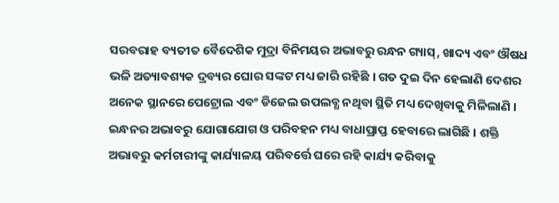ସରବରାହ ବ୍ୟତୀତ ବୈଦେଶିକ ମୁଦ୍ରା ବିନିମୟର ଅଭାବରୁ ରନ୍ଧନ ଗ୍ୟାସ୍, ଖାଦ୍ୟ ଏବଂ ଔଷଧ ଭଳି ଅତ୍ୟାବଶ୍ୟକ ଦ୍ରବ୍ୟର ଘୋର ସଙ୍କଟ ମଧ୍ୟ ଜାରି ରହିଛି । ଗତ ଦୁଇ ଦିନ ହେଲାଣି ଦେଶର ଅନେକ ସ୍ଥାନରେ ପେଟ୍ରୋଲ ଏବଂ ଡିଜେଲ ଉପଲବ୍ଧ ନଥିବା ସ୍ଥିତି ମଧ୍ୟ ଦେଖିବାକୁ ମିଳିଲାଣି । ଇନ୍ଧନର ଅଭାବରୁ ଯୋଗାଯୋଗ ଓ ପରିବହନ ମଧ୍ୟ ବାଧାପ୍ରାପ୍ତ ହେବାରେ ଲାଗିଛି । ଶକ୍ତି ଅଭାବରୁ କର୍ମଚାରୀଙ୍କୁ କାର୍ଯ୍ୟାଳୟ ପରିବର୍ତ୍ତେ ଘରେ ରହି କାର୍ଯ୍ୟ କରିବାକୁ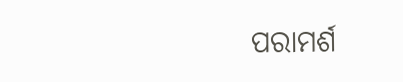ପରାମର୍ଶ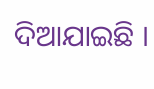ଦିଆଯାଇଛି ।